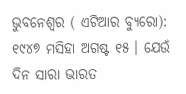ଭୁବନେଶ୍ୱର ( ଏଟିଆର ବ୍ୟୁରୋ): ୧୯୪୭ ମସିହା ଅଗଷ୍ଟ ୧୫ । ଯେଉଁ ଦିନ ସାରା ଭାରତ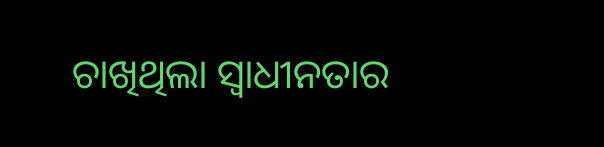ଚାଖିଥିଲା ସ୍ୱାଧୀନତାର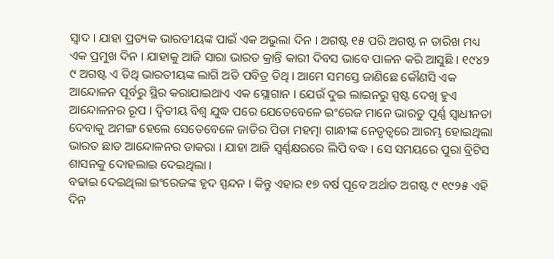ସ୍ୱାଦ । ଯାହା ପ୍ରତ୍ୟକ ଭାରତୀୟଙ୍କ ପାଇଁ ଏକ ଅଭୁଲା ଦିନ । ଅଗଷ୍ଟ ୧୫ ପରି ଅଗଷ୍ଟ ନ ତାରିଖ ମଧ୍ୟ ଏକ ପ୍ରମୁଖ ଦିନ । ଯାହାକୁ ଆଜି ସାରା ଭାରତ କ୍ରାନ୍ତି କାରୀ ଦିବସ ଭାବେ ପାଳନ କରି ଆସୁଛି । ୧୯୪୨ ୯ ଅଗଷ୍ଟ ଏ ତିଥି ଭାରତୀୟଙ୍କ ଲାଗି ଅତି ପବିତ୍ର ତିଥି । ଆମେ ସମସ୍ତେ ଜାଣିଛେ କୌଣସି ଏକ ଆନ୍ଦୋଳନ ପୂର୍ବରୁ ସ୍ଥିର କରାଯାଇଥାଏ ଏକ ସ୍ଲୋଗାନ । ଯେଉଁ ଦୁଇ ଲାଇନରୁ ସ୍ପଷ୍ଟ ଦେଖି ହୁଏ ଆନ୍ଦୋଳନର ରୂପ । ଦ୍ୱିତୀୟ ବିଶ୍ୱ ଯୁଦ୍ଧ ପରେ ଯେତେବେଳେ ଇଂରେଜ ମାନେ ଭାରତୁ ପୂର୍ଣ୍ଣ ସ୍ୱାଧୀନତା ଦେବାକୁ ଅମଙ୍ଗ ହେଲେ ସେତେବେଳେ ଜାତିର ପିତା ମହତ୍ମା ଗାନ୍ଧୀଙ୍କ ନେତୃତ୍ୱରେ ଆରମ୍ଭ ହୋଇଥିଲା ଭାରତ ଛାଡ ଆନ୍ଦୋଳନର ଡାକରା । ଯାହା ଆଜି ସ୍ବର୍ଣ୍ଣକ୍ଷରରେ ଲିପି ବଦ୍ଧ । ସେ ସମୟରେ ପୁରା ବ୍ରିଟିସ ଶାସନକୁ ଦୋହଲାଇ ଦେଇଥିଲା ।
ବଢାଇ ଦେଇଥିଲା ଇଂରେଜଙ୍କ ହୃଦ ସ୍ପନ୍ଦନ । କିନ୍ତୁ ଏହାର ୧୭ ବର୍ଷ ପୂବେ ଅର୍ଥାତ ଅଗଷ୍ଟ ୯ ୧୯୨୫ ଏହି ଦିନ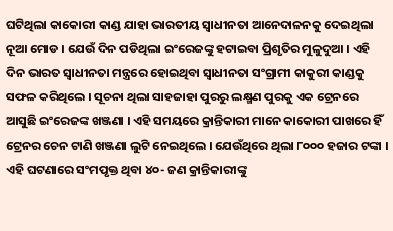ଘଟିଥିଲା କାକୋରୀ କାଣ୍ଡ ଯାହା ଭାରତୀୟ ସ୍ୱାଧୀନତା ଆନେଦାଳନକୁ ଦେଇଥିଲା ନୂଆ ମୋଡ । ଯେଉଁ ଦିନ ପଡିଥିଲା ଇଂରେଜଙ୍କୁ ହଟାଇବା ପ୍ରିଶୃତିର ମୁଳୁଦୁଆ । ଏହି ଦିନ ଭାରତ ସ୍ୱାଧୀନତା ମନ୍ତ୍ରରେ ହୋଇଥିବା ସ୍ୱାଧୀନତା ସଂଗ୍ରାମୀ କାକୁରୀ କାଣ୍ଡକୁ ସଫଳ କରିଥିଲେ । ସୂଚନା ଥିଲା ସାହଜାହା ପୁରରୁ ଲକ୍ଷ୍ମଣ ପୁରକୁ ଏକ ଟ୍ରେନରେ ଆସୁଛି ଇଂରେଜଙ୍କ ଖଞ୍ଜଣା । ଏହି ସମୟରେ କ୍ରାନ୍ତିକାରୀ ମାନେ କାକୋରୀ ପାଖରେ ହିଁ ଟ୍ରେନର ଚେନ ଟାଣି ଖଞ୍ଜଣା ଲୁଟି ନେଇଥିଲେ । ଯେଉଁଥିରେ ଥିଲା ୮୦୦୦ ହଜାର ଟଙ୍କା । ଏହି ଘଟଣାରେ ସଂମପୃକ୍ତ ଥିବା ୪୦- ଜଣ କ୍ରାନ୍ତିକାରୀଙ୍କୁ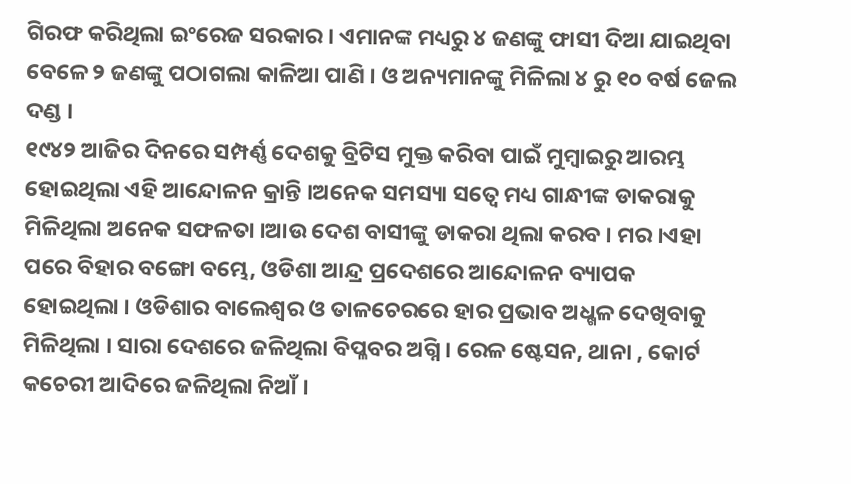ଗିରଫ କରିଥିଲା ଇଂରେଜ ସରକାର । ଏମାନଙ୍କ ମଧ୍ୟରୁ ୪ ଜଣଙ୍କୁ ଫାସୀ ଦିଆ ଯାଇଥିବା ବେଳେ ୨ ଜଣଙ୍କୁ ପଠାଗଲା କାଳିଆ ପାଣି । ଓ ଅନ୍ୟମାନଙ୍କୁ ମିଳିଲା ୪ ରୁ ୧୦ ବର୍ଷ ଜେଲ ଦଣ୍ଡ ।
୧୯୪୨ ଆଜିର ଦିନରେ ସମ୍ପର୍ଣ୍ଣ ଦେଶକୁ ବ୍ରିଟିସ ମୁକ୍ତ କରିବା ପାଇଁ ମୁମ୍ବାଇରୁ ଆରମ୍ଭ ହୋଇଥିଲା ଏହି ଆନ୍ଦୋଳନ କ୍ରାନ୍ତି ।ଅନେକ ସମସ୍ୟା ସତ୍ୱେ ମଧ୍ୟ ଗାନ୍ଧୀଙ୍କ ଡାକରାକୁ ମିଳିଥିଲା ଅନେକ ସଫଳତା ।ଆଉ ଦେଶ ବାସୀଙ୍କୁ ଡାକରା ଥିଲା କରବ । ମର ।ଏହା ପରେ ବିହାର ବଙ୍ଗୋ ବମ୍ଭେ, ଓଡିଶା ଆନ୍ଦ୍ର ପ୍ରଦେଶରେ ଆନ୍ଦୋଳନ ବ୍ୟାପକ ହୋଇଥିଲା । ଓଡିଶାର ବାଲେଶ୍ୱର ଓ ତାଳଚେରରେ ହାର ପ୍ରଭାବ ଅଧ୍ଖଳ ଦେଖିବାକୁ ମିଳିଥିଲା । ସାରା ଦେଶରେ ଜଳିଥିଲା ବିପ୍ଳବର ଅଗ୍ନି । ରେଳ ଷ୍ଟେସନ, ଥାନା , କୋର୍ଟ କଚେରୀ ଆଦିରେ ଜଳିଥିଲା ନିଆଁ ।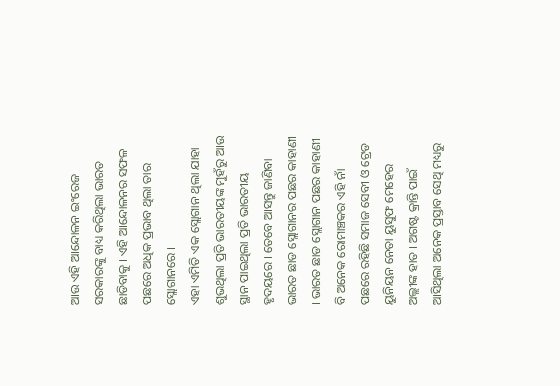ଆଉ ଏହି ଆନ୍ଦୋଳନ ଇଂରେଜ ସରକାରଙ୍କୁ ବାଧ୍ୟ କରିଥିଲା ଭାରତ ଛାଡିବାକୁ । ଏହି ଆନ୍ଦୋଳନର ସଫଳ ପଛରେ ଅଧିକ ପ୍ରଭାବ ଥିଲା ତାର ସ୍ଲୋଗାନରେ ।
ଏହା ଏମିତି ଏକ ସ୍ଲୋଗାନ ଥିଲା ଯାହା ଶୁଭଥିଲା ପ୍ରତି ଭାରତୀୟଙ୍କ ମୁହଁରୁ ଆଉ ସ୍ଥାନ ପାଇଥିଲା ପ୍ରତି ଭାରତୀୟ ହୃଦୟରେ । ତେବେ ଆସନ୍ତୁ ଜାଣିବା ଭାରତ ଛାଡ ସ୍ଲୋଗାନର ପଛର କାହାଣୀ । ଭାରତ ଛାଡ ସ୍ଲୋଗାନ ପଛର କାହାଣୀ ବି ଅନେକ ରୋମାଞ୍ଚକର ଏହି ନାଁ ପଛରେ ରହିଛି ସମାଜ ସେବୀ ଓ ଟ୍ରେଡ ୟୁନିୟନ ନେତା ୟୁସୁଫ ମେହେର ଅଲ୍ଲୀଙ୍କ ହାତ । ଅଗଷ୍ଟ କ୍ରାନ୍ତି ପାଇଁ ଆସିଥିଲା ଅନେକ ପ୍ରସ୍ତାବ ସେଥି ମଧ୍ୟରୁ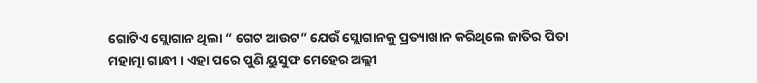ଗୋଟିଏ ସ୍ଲୋଗାନ ଥିଲା “ ଗେଟ ଆଉଟ” ଯେଉଁ ସ୍ଲୋଗାନକୁ ପ୍ରତ୍ୟାଖାନ କରିଥିଲେ ଜାତିର ପିତା ମହାତ୍ମା ଗାନ୍ଧୀ । ଏହା ପରେ ପୁଣି ୟୁସୁଫ ମେହେର ଅଲ୍ଲୀ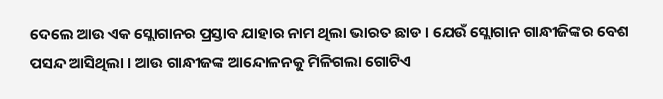ଦେଲେ ଆଉ ଏକ ସ୍ଲୋଗାନର ପ୍ରସ୍ତାବ ଯାହାର ନାମ ଥିଲା ଭାରତ ଛାଡ । ଯେଉଁ ସ୍ଲୋଗାନ ଗାନ୍ଧୀଜିଙ୍କର ବେଶ ପସନ୍ଦ ଆସିଥିଲା । ଆଉ ଗାନ୍ଧୀଜଙ୍କ ଆନ୍ଦୋଳନକୁ ମିଳିଗଲା ଗୋଟିଏ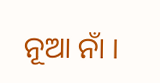ନୂଆ ନାଁ ।